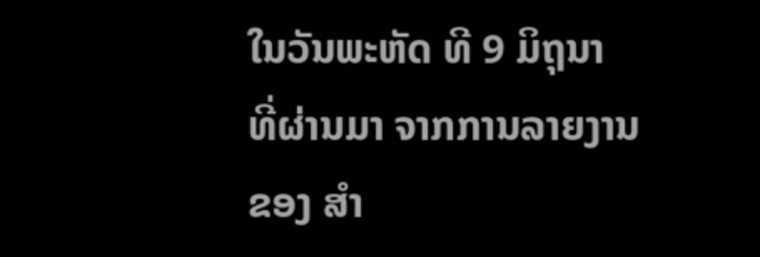ໃນວັນພະຫັດ ທີ 9 ມິຖຸນາ ທີ່ຜ່ານມາ ຈາກການລາຍງານຂອງ ສຳ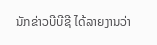ນັກຂ່າວບີບີຊີ ໄດ້ລາຍງານວ່າ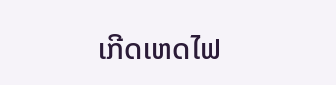ເກີດເຫດໄຟ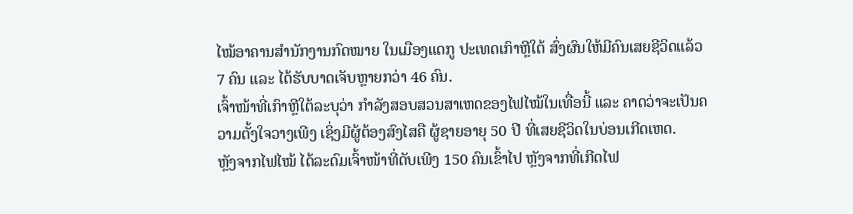ໄໝ້ອາຄານສຳນັກງານກົດໝາຍ ໃນເມືອງແດກູ ປະເທດເກົາຫຼີໃຕ້ ສົ່ງຜົນໃຫ້ມີຄົນເສຍຊີວິດແລ້ວ 7 ຄົນ ແລະ ໄດ້ຮັບບາດເຈັບຫຼາຍກວ່າ 46 ຄົນ.
ເຈົ້າໜ້າທີ່ເກົາຫຼີໃຕ້ລະບຸວ່າ ກຳລັງສອບສວນສາເຫດຂອງໄຟໄໝ້ໃນເທື່ອນີ້ ແລະ ຄາດວ່າຈະເປັນຄວາມຕັ້ງໃຈວາງເພີງ ເຊິ່ງມີຜູ້ຕ້ອງສົງໄສຄື ຜູ້ຊາຍອາຍຸ 50 ປີ ທີ່ເສຍຊີວິດໃນບ່ອນເກີດເຫດ.
ຫຼັງຈາກໄຟໄໝ້ ໄດ້ລະດົມເຈົ້າໜ້າທີ່ດັບເພີງ 150 ຄົນເຂົ້າໄປ ຫຼັງຈາກທີ່ເກີດໄຟ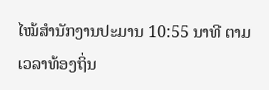ໄໝ້ສຳນັກງານປະມານ 10:55 ນາທີ ຕາມເວລາທ້ອງຖິ່ນ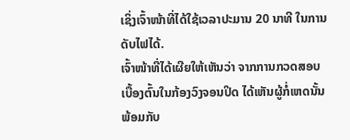ເຊິ່ງເຈົ້າໜ້າທີ່ໄດ້ໃຊ້ເວລາປະມານ 20 ນາທີ ໃນການດັບໄຟໄດ້.
ເຈົ້າໜ້າທີ່ໄດ້ເຜີຍໃຫ້ເຫັນວ່າ ຈາກການກວດສອບເບື້ອງຕົ້ນໃນກ້ອງວົງຈອນປິດ ໄດ້ເຫັນຜູ້ກໍ່ເຫດນັ້ນພ້ອມກັບ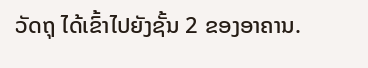ວັດຖຸ ໄດ້ເຂົ້າໄປຍັງຊັ້ນ 2 ຂອງອາຄານ.